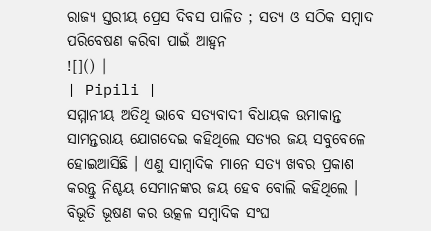ରାଜ୍ୟ ସ୍ତରୀୟ ପ୍ରେସ ଦିବସ ପାଳିତ ; ସତ୍ୟ ଓ ସଠିକ ସମ୍ବାଦ ପରିବେଷଣ କରିବା ପାଇଁ ଆହ୍ୱନ
![]() |
| Pipili |
ସମ୍ମାନୀୟ ଅତିଥି ଭାବେ ସତ୍ୟବାଦୀ ବିଧାୟକ ଉମାକାନ୍ତ ସାମନ୍ତରାୟ ଯୋଗଦେଇ କହିଥିଲେ ସତ୍ୟର ଜୟ ସବୁବେଳେ ହୋଇଆସିଛି । ଏଣୁ ସାମ୍ବାଦିକ ମାନେ ସତ୍ୟ ଖବର ପ୍ରକାଶ କରନ୍ତୁ ନିଶ୍ଚୟ ସେମାନଙ୍କର ଜୟ ହେବ ବୋଲି କହିଥିଲେ । ବିଭୂତି ଭୂଷଣ କର ଉତ୍କଳ ସମ୍ବାଦିକ ସଂଘ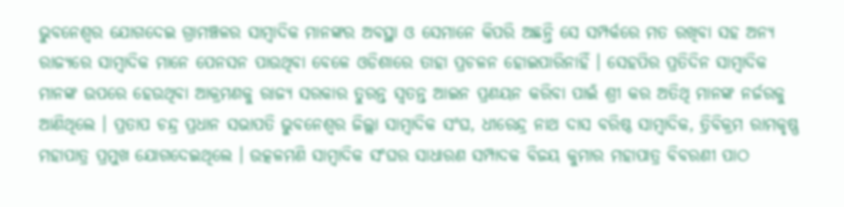ଭୁବନେଶ୍ୱର ଯୋଗଦେଇ ଗ୍ରାମଞ୍ଚଳର ସାମ୍ବାଦିକ ମାନଙ୍କର ଅବସ୍ଥା ଓ ସେମାନେ କିପରି ଅଛନ୍ତି ସେ ସମ୍ପର୍କରେ ମତ ରଖିବା ସହ ଅନ୍ୟ ରାଜ୍ୟରେ ସାମ୍ବାଦିକ ମାନେ ପେନସନ ପାଉଥିବା ବେଳେ ଓଡିଶାରେ ତାହା ପ୍ରଚଳନ ହୋଇପାରିନାହିଁ । ସେହପିର ପ୍ରତିଦିନ ସାମ୍ବାଦିକ ମାନଙ୍କ ଉପରେ ହେଉଥିବା ଆକ୍ରମଣକୁ ରାଜ୍ୟ ସରକାର ତୁରନ୍ତ ସ୍ୱତନ୍ତ ଆଇନ ପ୍ରଣୟନ କରିବା ପାଇଁ ଶ୍ରୀ କର ଅତିଥି ମାନଙ୍କ ନର୍ଜରକୁ ଆଣିଥିଲେ । ପ୍ରତାପ ଚନ୍ଦ୍ର ପ୍ରଧାନ ସଭାପତି ଭୁବନେଶ୍ୱର ଜିଲ୍ଲା ସାମ୍ବାଦିକ ସଂଘ, ଧୀରେନ୍ଦ୍ର ନାଥ ଦାସ ବରିଷ୍ଠ ସାମ୍ବାଦିକ, ତ୍ରିବିକ୍ରମ ରାମକୃଷ୍ଣ ମହାପାତ୍ର ପ୍ରମୁଖ ଯୋଗଦେଇଥିଲେ । ଉତ୍କଳମଣି ସାମ୍ବାଦିକ ସଂଘର ସାଧାରଣ ସମ୍ପାଦକ ବିଜୟ କୁମାର ମହାପାତ୍ର ବିବରଣୀ ପାଠ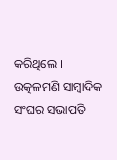କରିଥିଲେ । ଉତ୍କଳମଣି ସାମ୍ବାଦିକ ସଂଘର ସଭାପତି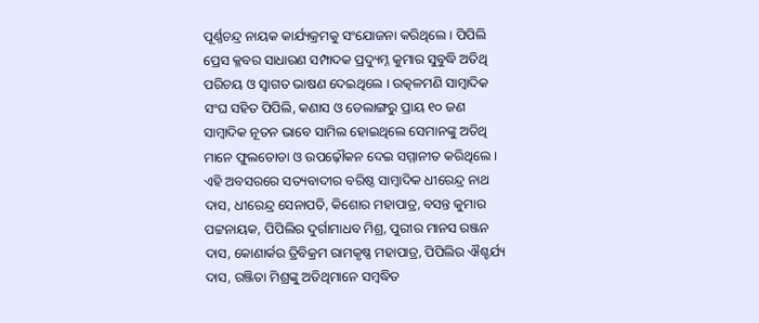ପୂର୍ଣ୍ଣଚନ୍ଦ୍ର ନାୟକ କାର୍ଯ୍ୟକ୍ରମକୁ ସଂଯୋଜନା କରିଥିଲେ । ପିପିଲି ପ୍ରେସ କ୍ଳବର ସାଧାରଣ ସମ୍ପାଦକ ପ୍ରଦ୍ୟୁମ୍ନ କୁମାର ସୁବୁଦ୍ଧି ଅତିଥି ପରିଚୟ ଓ ସ୍ୱାଗତ ଭାଷଣ ଦେଇଥିଲେ । ଉତ୍କଳମଣି ସାମ୍ବାଦିକ ସଂଘ ସହିତ ପିପିଲି, କଣାସ ଓ ଡେଲାଙ୍ଗରୁ ପ୍ରାୟ ୧୦ ଜଣ ସାମ୍ବାଦିକ ନୂତନ ଭାବେ ସାମିଲ ହୋଇଥିଲେ ସେମାନଙ୍କୁ ଅତିଥି ମାନେ ଫୁଲତୋଡା ଓ ଉପଢ଼ୌକନ ଦେଇ ସମ୍ମାନୀତ କରିଥିଲେ । ଏହି ଅବସରରେ ସତ୍ୟବାଦୀର ବରିଷ୍ଠ ସାମ୍ବାଦିକ ଧୀରେନ୍ଦ୍ର ନାଥ ଦାସ, ଧୀରେନ୍ଦ୍ର ସେନାପତି, କିଶୋର ମହାପାତ୍ର, ବସନ୍ତ କୁମାର ପଟ୍ଟନାୟକ, ପିପିଲିର ଦୁର୍ଗାମାଧବ ମିଶ୍ର, ପୁରୀର ମାନସ ରଞ୍ଜନ ଦାସ, କୋଣାର୍କର ତ୍ରିବିକ୍ରମ ରାମକୃଷ୍ଣ ମହାପାତ୍ର, ପିପିଲିର ଐଶ୍ଚର୍ଯ୍ୟ ଦାସ, ରଞ୍ଜିତା ମିଶ୍ରଙ୍କୁ ଅତିଥିମାନେ ସମ୍ବଦ୍ଧିତ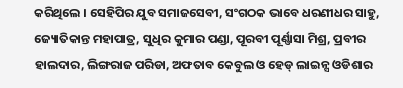କରିଥିଲେ । ସେହିପିର ଯୁବ ସମାଜସେବୀ, ସଂଗଠକ ଭାବେ ଧରଣୀଧର ସାହୁ, ଜ୍ୟୋତିକାନ୍ତ ମହାପାତ୍ର, ସୁଧିର କୁମାର ପଣ୍ଡା, ପୂରବୀ ପୂର୍ଣ୍ଣାସା ମିଶ୍ର, ପ୍ରବୀର ହାଲଦାର, ଲିଙ୍ଗରାଜ ପରିଡା, ଅଫତାବ କେବୁଲ ଓ ହେଡ୍ ଲାଇନ୍ସ ଓଡିଶାର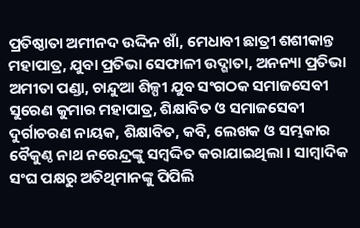ପ୍ରତିଷ୍ଠାତା ଅମୀନଦ ଉଦ୍ଦିନ ଖାଁ, ମେଧାବୀ ଛାତ୍ରୀ ଶଶୀକାନ୍ତ ମହାପାତ୍ର, ଯୁବା ପ୍ରତିଭା ସେଫାଳୀ ଉଦ୍ଗାତା, ଅନନ୍ୟା ପ୍ରତିଭା ଅମୀତା ପଣ୍ଡା, ଚାନ୍ଦୁଆ ଶିଳ୍ପୀ ଯୁବ ସଂଗଠକ ସମାଜସେବୀ ସୁରେଣ କୁମାର ମହାପାତ୍ର, ଶିକ୍ଷାବିତ ଓ ସମାଜସେବୀ ଦୁର୍ଗାଚରଣ ନାୟକ, ଶିକ୍ଷାବିତ, କବି, ଲେଖକ ଓ ସମ୍ଭକାର ବୈକୁଣ୍ଠ ନାଥ ନରେନ୍ଦ୍ରଙ୍କୁ ସମ୍ବଦ୍ଦିତ କରାଯାଇଥିଲା । ସାମ୍ବାଦିକ ସଂଘ ପକ୍ଷରୁ ଅତିଥିମାନଙ୍କୁ ପିପିଲି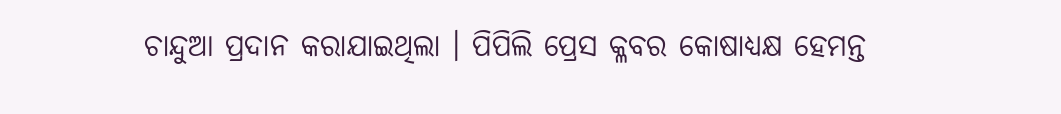ଚାନ୍ଦୁଆ ପ୍ରଦାନ କରାଯାଇଥିଲା । ପିପିଲି ପ୍ରେସ କ୍ଳବର କୋଷାଧ୍ୟକ୍ଷ ହେମନ୍ତ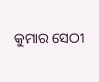କୁମାର ସେଠୀ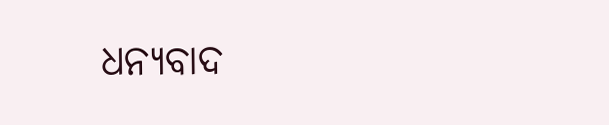ଧନ୍ୟବାଦ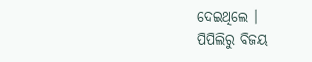ଦେଇଥିଲେ ।
ପିପିଲିରୁ ବିଜୟ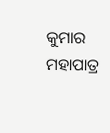କୁମାର ମହାପାତ୍ର